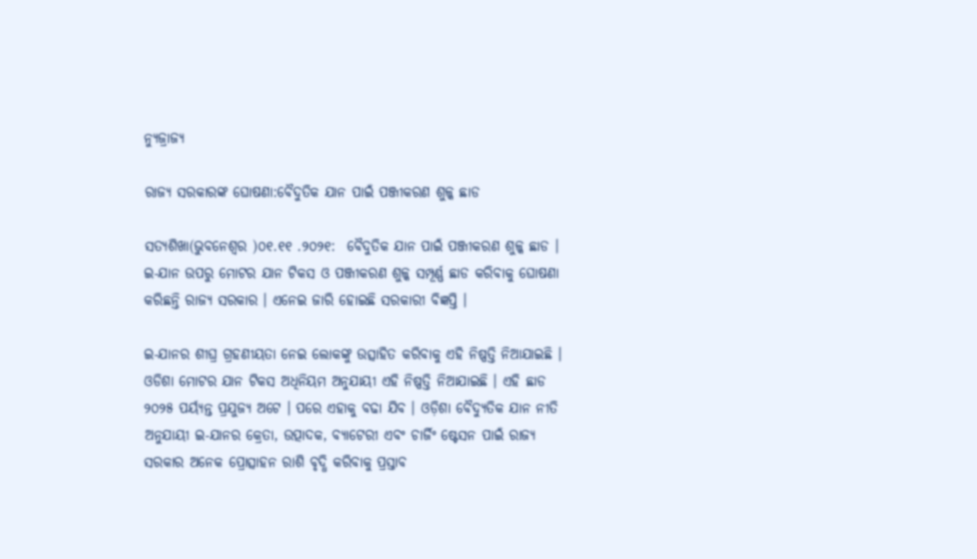ନ୍ୟୁଜ୍ରାଜ୍ୟ

ରାଜ୍ୟ ସରକାରଙ୍କ ଘୋଷଣା:ବୈଦୁତିକ ଯାନ ପାଇଁ ପଞ୍ଜୀକରଣ ଶୁଳ୍କ ଛାଡ

ସତ୍ୟଶିଖା(ଭୁବନେଶ୍ୱର )୦୧.୧୧ .୨୦୨୧:  ବୈଦୁତିକ ଯାନ ପାଇଁ ପଞ୍ଜୀକରଣ ଶୁଳ୍କ ଛାଡ । ଇ-ଯାନ ଉପରୁ ମୋଟର ଯାନ ଟିକସ ଓ ପଞ୍ଜୀକରଣ ଶୁଳ୍କ ସମ୍ପୂର୍ଣ୍ଣ ଛାଡ କରିବାକୁ ଘୋଷଣା କରିଛନ୍ତି ରାଜ୍ୟ ସରକାର । ଏନେଇ ଜାରି ହୋଇଛି ସରକାରୀ ବିଜ୍ଞପ୍ତି ।

ଇ-ଯାନର ଶୀଘ୍ର ଗ୍ରହଣୀୟତା ନେଇ ଲୋକଙ୍କୁ ଉତ୍ସାହିତ କରିବାକୁ ଏହି ନିଷ୍ପତ୍ତି ନିଆଯାଇଛି । ଓଡିଶା ମୋଟର ଯାନ ଟିକସ ଅଧିନିୟମ ଅନୁଯାୟୀ ଏହି ନିଷ୍ପତ୍ତି ନିଆଯାଇଛି । ଏହି ଛାଡ ୨୦୨୫ ପର୍ୟ୍ୟନ୍ତ ପ୍ରଯୁଜ୍ୟ ଅଟେ । ପରେ ଏହାକୁ ବଢା ଯିବ । ଓଡ଼ିଶା ବୈଦ୍ୟୁତିକ ଯାନ ନୀତି ଅନୁଯାୟୀ ଇ-ଯାନର କ୍ରେତା, ଉତ୍ପାଦକ, ବ୍ୟାଟେରୀ ଏବଂ ଚାର୍ଜିଂ ଷ୍ଟେସନ ପାଇଁ ରାଜ୍ୟ ସରକାର ଅନେକ ପ୍ରୋତ୍ସାହନ ରାଶି ବୃଦ୍ଧି କରିବାକୁ ପ୍ରସ୍ତାବ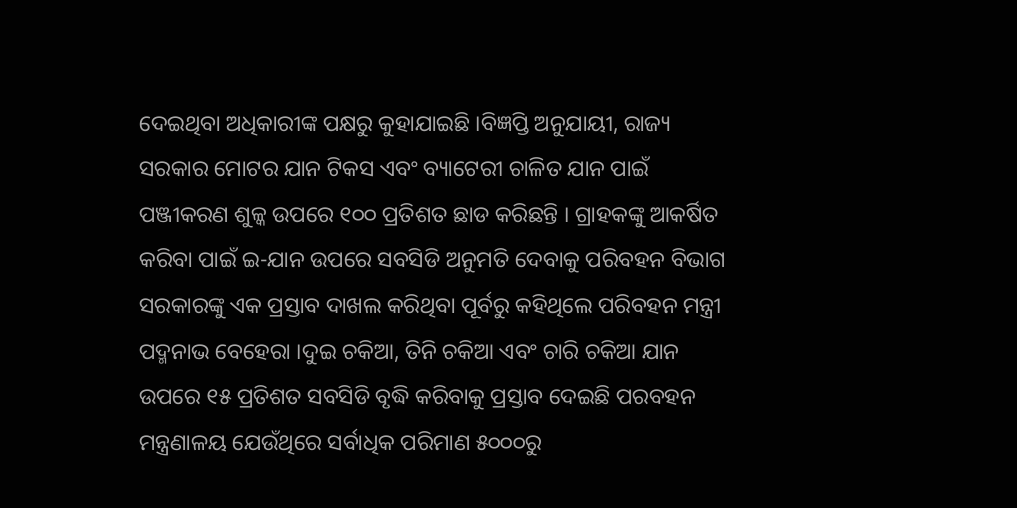ଦେଇଥିବା ଅଧିକାରୀଙ୍କ ପକ୍ଷରୁ କୁହାଯାଇଛି ।ବିଜ୍ଞପ୍ତି ଅନୁଯାୟୀ, ରାଜ୍ୟ ସରକାର ମୋଟର ଯାନ ଟିକସ ଏବଂ ବ୍ୟାଟେରୀ ଚାଳିତ ଯାନ ପାଇଁ ପଞ୍ଜୀକରଣ ଶୁଳ୍କ ଉପରେ ୧୦୦ ପ୍ରତିଶତ ଛାଡ କରିଛନ୍ତି । ଗ୍ରାହକଙ୍କୁ ଆକର୍ଷିତ କରିବା ପାଇଁ ଇ-ଯାନ ଉପରେ ସବସିଡି ଅନୁମତି ଦେବାକୁ ପରିବହନ ବିଭାଗ ସରକାରଙ୍କୁ ଏକ ପ୍ରସ୍ତାବ ଦାଖଲ କରିଥିବା ପୂର୍ବରୁ କହିଥିଲେ ପରିବହନ ମନ୍ତ୍ରୀ ପଦ୍ମନାଭ ବେହେରା ।ଦୁଇ ଚକିଆ, ତିନି ଚକିଆ ଏବଂ ଚାରି ଚକିଆ ଯାନ ଉପରେ ୧୫ ପ୍ରତିଶତ ସବସିଡି ବୃଦ୍ଧି କରିବାକୁ ପ୍ରସ୍ତାବ ଦେଇଛି ପରବହନ ମନ୍ତ୍ରଣାଳୟ ଯେଉଁଥିରେ ସର୍ବାଧିକ ପରିମାଣ ୫୦୦୦ରୁ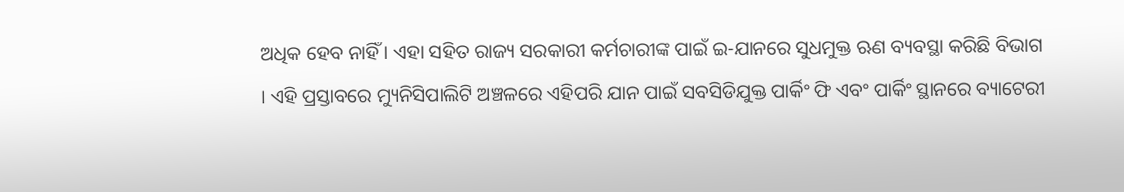ଅଧିକ ହେବ ନାହିଁ । ଏହା ସହିତ ରାଜ୍ୟ ସରକାରୀ କର୍ମଚାରୀଙ୍କ ପାଇଁ ଇ-ଯାନରେ ସୁଧମୁକ୍ତ ଋଣ ବ୍ୟବସ୍ଥା କରିଛି ବିଭାଗ । ଏହି ପ୍ରସ୍ତାବରେ ମ୍ୟୁନିସିପାଲିଟି ଅଞ୍ଚଳରେ ଏହିପରି ଯାନ ପାଇଁ ସବସିଡିଯୁକ୍ତ ପାର୍କିଂ ଫି ଏବଂ ପାର୍କିଂ ସ୍ଥାନରେ ବ୍ୟାଟେରୀ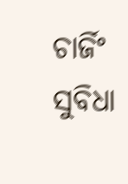ଚାର୍ଜିଂ ସୁବିଧା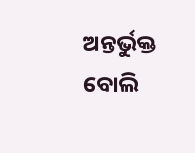ଅନ୍ତର୍ଭୁକ୍ତ ବୋଲି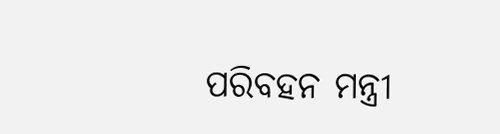ପରିବହନ ମନ୍ତ୍ରୀ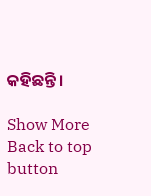କହିଛନ୍ତି ।

Show More
Back to top button